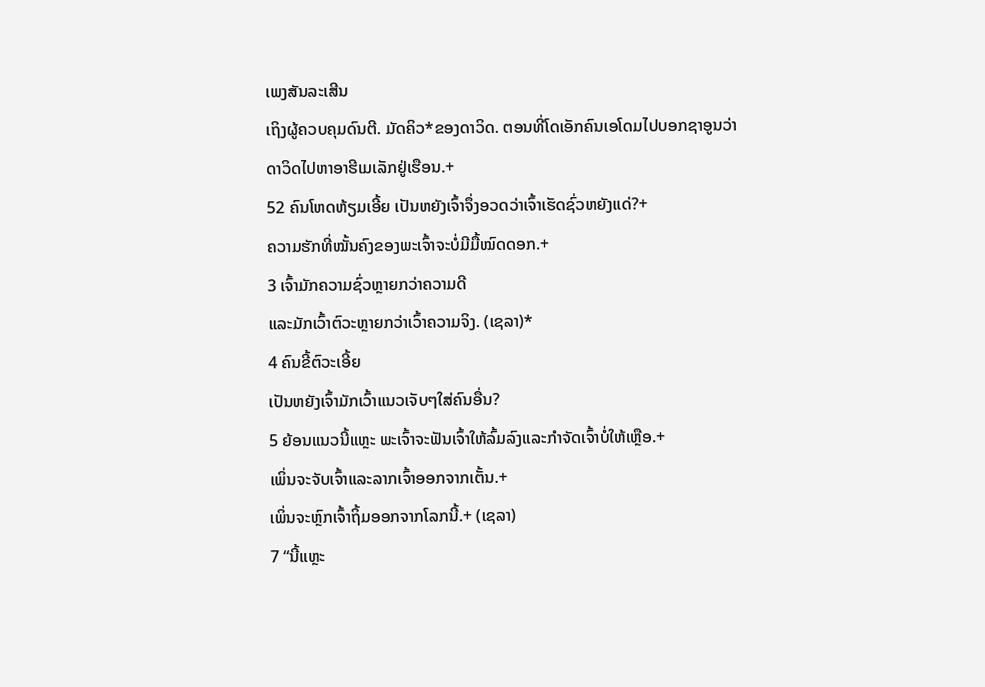ເພງສັນລະເສີນ
ເຖິງຜູ້ຄວບຄຸມດົນຕີ. ມັດຄິວ*ຂອງດາວິດ. ຕອນທີ່ໂດເອັກຄົນເອໂດມໄປບອກຊາອູນວ່າ
ດາວິດໄປຫາອາຮີເມເລັກຢູ່ເຮືອນ.+
52 ຄົນໂຫດຫ້ຽມເອີ້ຍ ເປັນຫຍັງເຈົ້າຈຶ່ງອວດວ່າເຈົ້າເຮັດຊົ່ວຫຍັງແດ່?+
ຄວາມຮັກທີ່ໝັ້ນຄົງຂອງພະເຈົ້າຈະບໍ່ມີມື້ໝົດດອກ.+
3 ເຈົ້າມັກຄວາມຊົ່ວຫຼາຍກວ່າຄວາມດີ
ແລະມັກເວົ້າຕົວະຫຼາຍກວ່າເວົ້າຄວາມຈິງ. (ເຊລາ)*
4 ຄົນຂີ້ຕົວະເອີ້ຍ
ເປັນຫຍັງເຈົ້າມັກເວົ້າແນວເຈັບໆໃສ່ຄົນອື່ນ?
5 ຍ້ອນແນວນີ້ແຫຼະ ພະເຈົ້າຈະຟັນເຈົ້າໃຫ້ລົ້ມລົງແລະກຳຈັດເຈົ້າບໍ່ໃຫ້ເຫຼືອ.+
ເພິ່ນຈະຈັບເຈົ້າແລະລາກເຈົ້າອອກຈາກເຕັ້ນ.+
ເພິ່ນຈະຫຼົກເຈົ້າຖິ້ມອອກຈາກໂລກນີ້.+ (ເຊລາ)
7 “ນີ້ແຫຼະ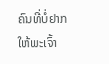ຄົນທີ່ບໍ່ຢາກໃຫ້ພະເຈົ້າ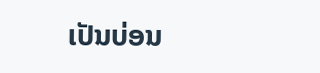ເປັນບ່ອນ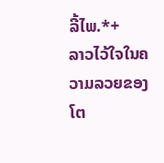ລີ້ໄພ.*+
ລາວໄວ້ໃຈໃນຄວາມລວຍຂອງໂຕ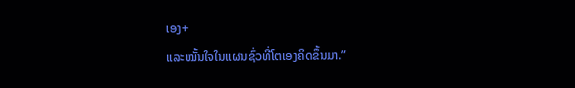ເອງ+
ແລະໝັ້ນໃຈໃນແຜນຊົ່ວທີ່ໂຕເອງຄິດຂຶ້ນມາ.”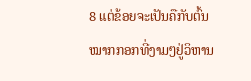8 ແຕ່ຂ້ອຍຈະເປັນຄືກັບຕົ້ນໝາກກອກທີ່ງາມໆຢູ່ວິຫານ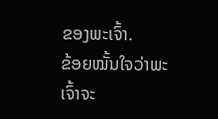ຂອງພະເຈົ້າ.
ຂ້ອຍໝັ້ນໃຈວ່າພະເຈົ້າຈະ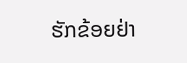ຮັກຂ້ອຍຢ່າ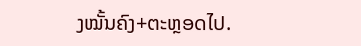ງໝັ້ນຄົງ+ຕະຫຼອດໄປ.